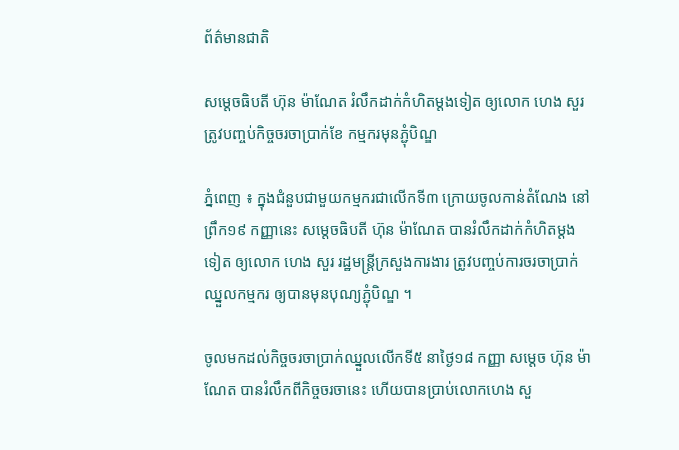ព័ត៌មានជាតិ

សម្តេចធិបតី ហ៊ុន ម៉ាណែត រំលឹកដាក់កំហិតម្តងទៀត ឲ្យលោក ហេង សួរ ត្រូវបញ្ចប់កិច្ចចរចាប្រាក់ខែ កម្មករមុនភ្ជុំបិណ្ឌ

ភ្នំពេញ ៖ ក្នុងជំនួបជាមួយកម្មករជាលើកទី៣ ក្រោយចូលកាន់តំណែង នៅព្រឹក១៩ កញ្ញានេះ សម្តេចធិបតី ហ៊ុន ម៉ាណែត បានរំលឹកដាក់កំហិតម្តងទៀត ឲ្យលោក ហេង សួរ រដ្ឋមន្រ្តីក្រសួងការងារ ត្រូវបញ្ចប់ការចរចាប្រាក់ឈ្នួលកម្មករ ឲ្យបានមុនបុណ្យភ្ជុំបិណ្ឌ ។

ចូលមកដល់កិច្ចចរចាប្រាក់ឈ្នួលលើកទី៥ នាថ្ងៃ១៨ កញ្ញា សម្តេច ហ៊ុន ម៉ាណែត បានរំលឹកពីកិច្ចចរចានេះ ហើយបានប្រាប់លោកហេង សួ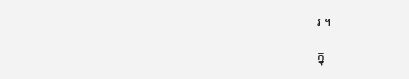រ ។

ក្នុ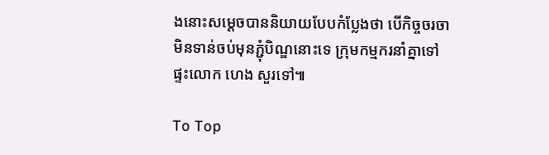ងនោះសម្តេចបាននិយាយបែបកំប្លែងថា បើកិច្ចចរចាមិនទាន់ចប់មុនភ្ជុំបិណ្ឌនោះទេ ក្រុមកម្មករនាំគ្នាទៅផ្ទះលោក ហេង សួរទៅ៕

To Top